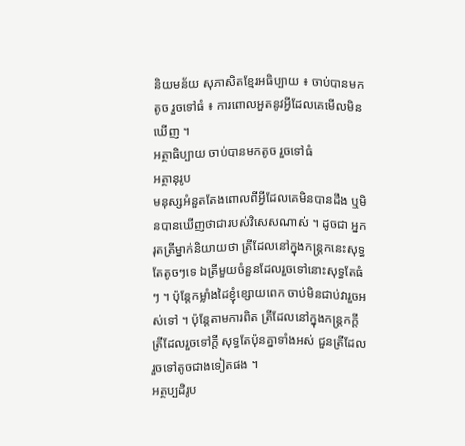និយមន័យ សុភាសិតខ្មែរអធិប្បាយ ៖ ចាប់បានមកតូច រួចទៅធំ ៖ ការពោលអួតនូវអ្វីដែលគេមើលមិនឃើញ ។
អត្ថាធិប្បាយ ចាប់បានមកតូច រួចទៅធំ
អត្ថានុរូប
មនុស្សអំនួតតែងពោលពីអ្វីដែលគេមិនបានដឹង ឬមិនបានឃើញថាជារបស់វិសេសណាស់ ។ ដូចជា អ្នករុតត្រីម្នាក់និយាយថា ត្រីដែលនៅក្នុងកន្ត្រកនេះសុទ្ធតែតូចៗទេ ឯត្រីមួយចំនួនដែលរួចទៅនោះសុទ្ធតែធំៗ ។ ប៉ុន្តែកម្លាំងដៃខ្ញុំខ្សោយពេក ចាប់មិនជាប់វារួចអស់ទៅ ។ ប៉ុន្តែតាមការពិត ត្រីដែលនៅក្នុងកន្ត្រកក្ដី ត្រីដែលរួចទៅក្ដី សុទ្ធតែប៉ុនគ្នាទាំងអស់ ជួនត្រីដែលរួចទៅតូចជាងទៀតផង ។
អត្ថប្បដិរូប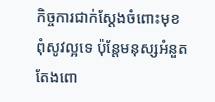កិច្ចការជាក់ស្ដែងចំពោះមុខពុំសូវល្អទេ ប៉ុន្តែមនុស្សអំនួតតែងពោ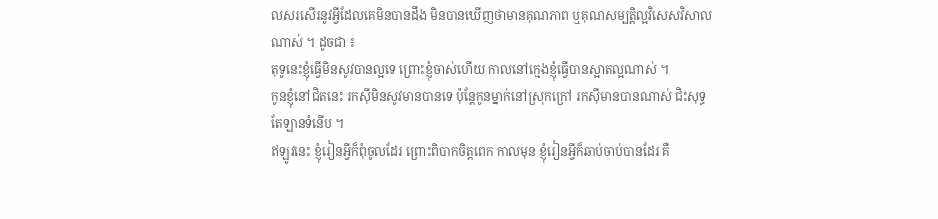លសរសើរនូវអ្វីដែលគេមិនបានដឹង មិនបានឃើញថាមានគុណភាព ឬគុណសម្បត្តិល្អវិសេសវិសាលណាស់ ។ ដូចជា ៖
តុទូនេះខ្ញុំធ្វើមិនសូវបានល្អទេ ព្រោះខ្ញុំចាស់ហើយ កាលនៅក្មេងខ្ញុំធ្វើបានស្អាតល្អណាស់ ។
កូនខ្ញុំនៅជិតនេះ រកស៊ីមិនសូវមានបានទេ ប៉ុន្តែកូនម្នាក់នៅស្រុកក្រៅ រកស៊ីមានបានណាស់ ជិះសុទ្ធតែឡានទំនើប ។
ឥឡូវនេះ ខ្ញុំរៀនអ្វីក៏ពុំចូលដែរ ព្រោះពិបាកចិត្តពេក កាលមុន ខ្ញុំរៀនអ្វីក៏ឆាប់ចាប់បានដែរ គឺ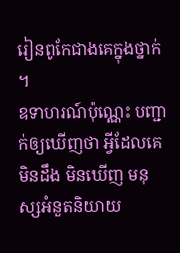រៀនពូកែជាងគេក្នុងថ្នាក់ ។
ឧទាហរណ៍ប៉ុណ្ណេះ បញ្ជាក់ឲ្យឃើញថា អ្វីដែលគេមិនដឹង មិនឃើញ មនុស្សអំនួតនិយាយ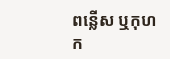ពន្លើស ឬកុហក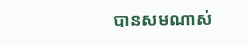បានសមណាស់